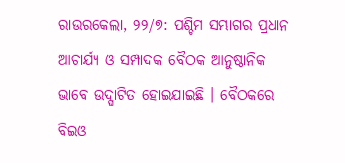ରାଉରକେଲା, ୨୨/୭: ପଶ୍ଚିମ ସମ୍ଭାଗର ପ୍ରଧାନ ଆଚାର୍ଯ୍ୟ ଓ ସମ୍ପାଦକ ବୈଠକ ଆନୁଷ୍ଠାନିକ ଭାବେ ଉଦ୍ଘାଟିତ ହୋଇଯାଇଛି । ବୈଠକରେ ବିଇଓ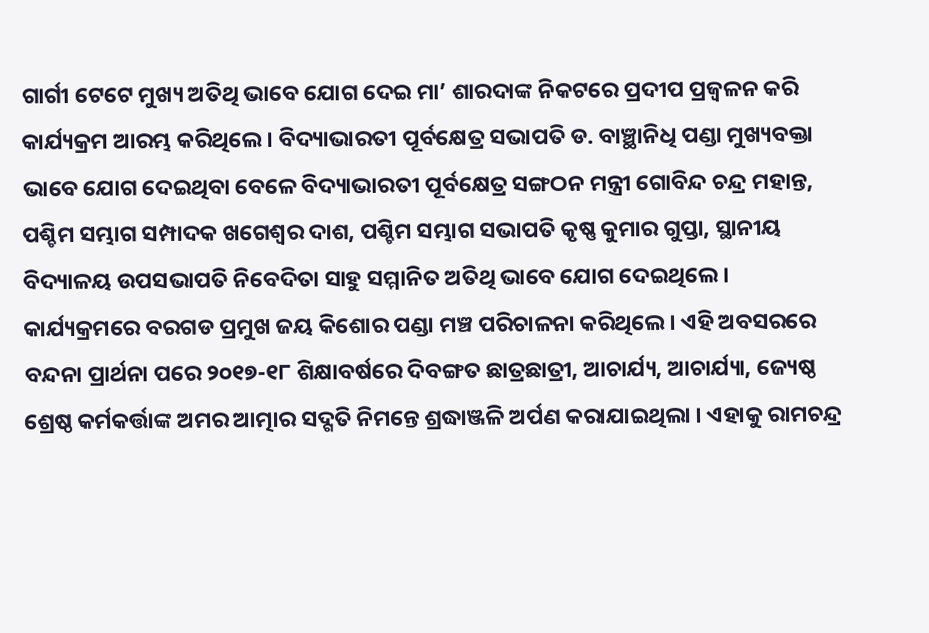ଗାର୍ଗୀ ଟେଟେ ମୁଖ୍ୟ ଅତିଥି ଭାବେ ଯୋଗ ଦେଇ ମା’ ଶାରଦାଙ୍କ ନିକଟରେ ପ୍ରଦୀପ ପ୍ରଜ୍ୱଳନ କରି କାର୍ଯ୍ୟକ୍ରମ ଆରମ୍ଭ କରିଥିଲେ । ବିଦ୍ୟାଭାରତୀ ପୂର୍ବକ୍ଷେତ୍ର ସଭାପତି ଡ. ବାଞ୍ଛାନିଧି ପଣ୍ଡା ମୁଖ୍ୟବକ୍ତା ଭାବେ ଯୋଗ ଦେଇଥିବା ବେଳେ ବିଦ୍ୟାଭାରତୀ ପୂର୍ବକ୍ଷେତ୍ର ସଙ୍ଗଠନ ମନ୍ତ୍ରୀ ଗୋବିନ୍ଦ ଚନ୍ଦ୍ର ମହାନ୍ତ, ପଶ୍ଚିମ ସମ୍ଭାଗ ସମ୍ପାଦକ ଖଗେଶ୍ୱର ଦାଶ, ପଶ୍ଚିମ ସମ୍ଭାଗ ସଭାପତି କୃଷ୍ଣ କୁମାର ଗୁପ୍ତା, ସ୍ଥାନୀୟ ବିଦ୍ୟାଳୟ ଉପସଭାପତି ନିବେଦିତା ସାହୁ ସମ୍ମାନିତ ଅତିଥି ଭାବେ ଯୋଗ ଦେଇଥିଲେ ।
କାର୍ଯ୍ୟକ୍ରମରେ ବରଗଡ ପ୍ରମୁଖ ଜୟ କିଶୋର ପଣ୍ଡା ମଞ୍ଚ ପରିଚାଳନା କରିଥିଲେ । ଏହି ଅବସରରେ ବନ୍ଦନା ପ୍ରାର୍ଥନା ପରେ ୨୦୧୭-୧୮ ଶିକ୍ଷାବର୍ଷରେ ଦିବଙ୍ଗତ ଛାତ୍ରଛାତ୍ରୀ, ଆଚାର୍ଯ୍ୟ, ଆଚାର୍ଯ୍ୟା, ଜ୍ୟେଷ୍ଠ ଶ୍ରେଷ୍ଠ କର୍ମକର୍ତ୍ତାଙ୍କ ଅମର ଆତ୍ମାର ସଦ୍ଗତି ନିମନ୍ତେ ଶ୍ରଦ୍ଧାଞ୍ଜଳି ଅର୍ପଣ କରାଯାଇଥିଲା । ଏହାକୁ ରାମଚନ୍ଦ୍ର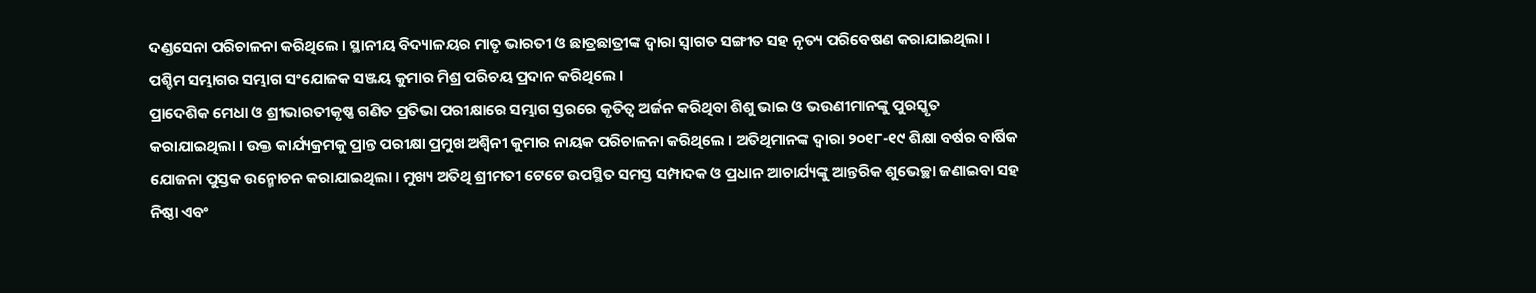ଦଣ୍ଡସେନା ପରିଚାଳନା କରିଥିଲେ । ସ୍ଥାନୀୟ ବିଦ୍ୟାଳୟର ମାତୃ ଭାରତୀ ଓ ଛାତ୍ରଛାତ୍ରୀଙ୍କ ଦ୍ୱାରା ସ୍ୱାଗତ ସଙ୍ଗୀତ ସହ ନୃତ୍ୟ ପରିବେଷଣ କରାଯାଇଥିଲା । ପଶ୍ଚିମ ସମ୍ଭାଗର ସମ୍ଭାଗ ସଂଯୋଜକ ସଞ୍ଜୟ କୁମାର ମିଶ୍ର ପରିଚୟ ପ୍ରଦାନ କରିଥିଲେ ।
ପ୍ରାଦେଶିକ ମେଧା ଓ ଶ୍ରୀଭାରତୀକୃଷ୍ଣ ଗଣିତ ପ୍ରତିଭା ପରୀକ୍ଷାରେ ସମ୍ଭାଗ ସ୍ତରରେ କୃତିତ୍ୱ ଅର୍ଜନ କରିଥିବା ଶିଶୁ ଭାଇ ଓ ଭଉଣୀମାନଙ୍କୁ ପୁରସ୍କୃତ କରାଯାଇଥିଲା । ଉକ୍ତ କାର୍ଯ୍ୟକ୍ରମକୁ ପ୍ରାନ୍ତ ପରୀକ୍ଷା ପ୍ରମୁଖ ଅଶ୍ୱିନୀ କୁମାର ନାୟକ ପରିଚାଳନା କରିଥିଲେ । ଅତିଥିମାନଙ୍କ ଦ୍ୱାରା ୨୦୧୮-୧୯ ଶିକ୍ଷା ବର୍ଷର ବାର୍ଷିକ ଯୋଜନା ପୁସ୍ତକ ଉନ୍ମୋଚନ କରାଯାଇଥିଲା । ମୁଖ୍ୟ ଅତିଥି ଶ୍ରୀମତୀ ଟେଟେ ଉପସ୍ଥିତ ସମସ୍ତ ସମ୍ପାଦକ ଓ ପ୍ରଧାନ ଆଚାର୍ଯ୍ୟଙ୍କୁ ଆନ୍ତରିକ ଶୁଭେଚ୍ଛା ଜଣାଇବା ସହ ନିଷ୍ଠା ଏବଂ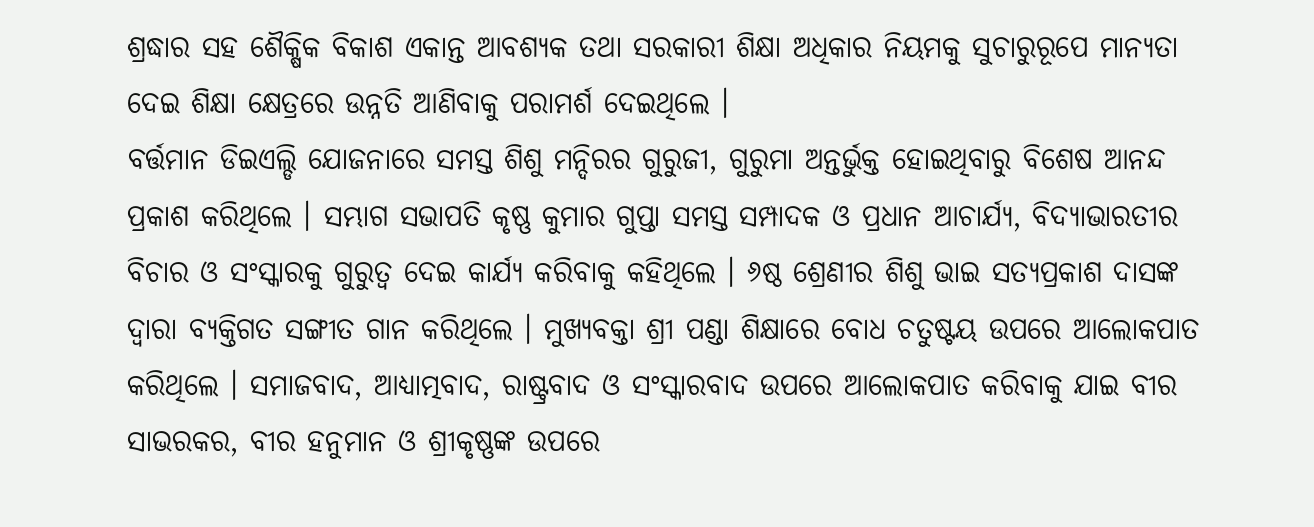ଶ୍ରଦ୍ଧାର ସହ ଶୈକ୍ଷିକ ବିକାଶ ଏକାନ୍ତ ଆବଶ୍ୟକ ତଥା ସରକାରୀ ଶିକ୍ଷା ଅଧିକାର ନିୟମକୁ ସୁଚାରୁରୂପେ ମାନ୍ୟତା ଦେଇ ଶିକ୍ଷା କ୍ଷେତ୍ରରେ ଉନ୍ନତି ଆଣିବାକୁ ପରାମର୍ଶ ଦେଇଥିଲେ ।
ବର୍ତ୍ତମାନ ଡିଇଏଲ୍ଡି ଯୋଜନାରେ ସମସ୍ତ ଶିଶୁ ମନ୍ଦିରର ଗୁରୁଜୀ, ଗୁରୁମା ଅନ୍ତର୍ଭୁକ୍ତ ହୋଇଥିବାରୁ ବିଶେଷ ଆନନ୍ଦ ପ୍ରକାଶ କରିଥିଲେ । ସମ୍ଭାଗ ସଭାପତି କୃଷ୍ଣ କୁମାର ଗୁପ୍ତା ସମସ୍ତ ସମ୍ପାଦକ ଓ ପ୍ରଧାନ ଆଚାର୍ଯ୍ୟ, ବିଦ୍ୟାଭାରତୀର ବିଚାର ଓ ସଂସ୍କାରକୁ ଗୁରୁତ୍ୱ ଦେଇ କାର୍ଯ୍ୟ କରିବାକୁ କହିଥିଲେ । ୬ଷ୍ଠ ଶ୍ରେଣୀର ଶିଶୁ ଭାଇ ସତ୍ୟପ୍ରକାଶ ଦାସଙ୍କ ଦ୍ୱାରା ବ୍ୟକ୍ତିଗତ ସଙ୍ଗୀତ ଗାନ କରିଥିଲେ । ମୁଖ୍ୟବକ୍ତା ଶ୍ରୀ ପଣ୍ଡା ଶିକ୍ଷାରେ ବୋଧ ଚତୁଷ୍ଟୟ ଉପରେ ଆଲୋକପାତ କରିଥିଲେ । ସମାଜବାଦ, ଆଧ୍ୟାତ୍ମବାଦ, ରାଷ୍ଟ୍ରବାଦ ଓ ସଂସ୍କାରବାଦ ଉପରେ ଆଲୋକପାତ କରିବାକୁ ଯାଇ ବୀର ସାଭରକର, ବୀର ହନୁମାନ ଓ ଶ୍ରୀକୃଷ୍ଣଙ୍କ ଉପରେ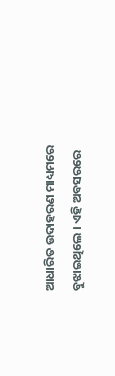ଆଧାରିତ ଉଦାହରଣ ମାଧ୍ୟମରେ ବୁଝାଇଥିଲେ । ଏହି ଅବସରରେ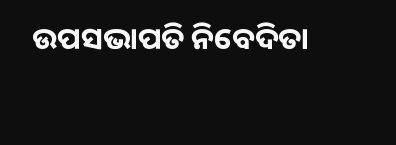ଉପସଭାପତି ନିବେଦିତା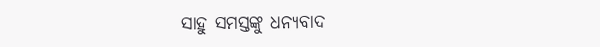ସାହୁ ସମସ୍ତଙ୍କୁ ଧନ୍ୟବାଦ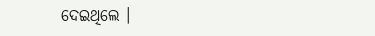ଦେଇଥିଲେ ।